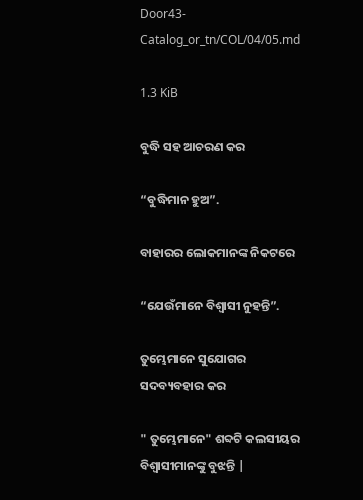Door43-Catalog_or_tn/COL/04/05.md

1.3 KiB

ବୁଦ୍ଧି ସହ ଆଚରଣ କର

“ବୁଦ୍ଧିମାନ ହୁଅ”.

ବାହାରର ଲୋକମାନଙ୍କ ନିକଟରେ

“ଯେଉଁମାନେ ବିଶ୍ଵାସୀ ନୁହନ୍ତି”.

ତୁମ୍ଭେମାନେ ସୁଯୋଗର ସଦବ୍ୟବହାର କର

" ତୁମ୍ଭେମାନେ" ଶବ୍ଦଟି କଲସୀୟର ବିଶ୍ୱାସୀମାନଙ୍କୁ ବୁଝନ୍ତି |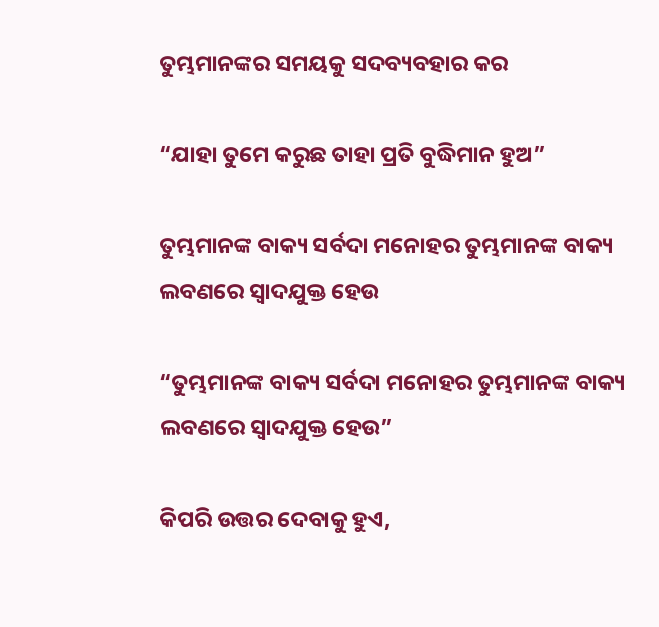ତୁମ୍ଭମାନଙ୍କର ସମୟକୁ ସଦବ୍ୟବହାର କର

“ଯାହା ତୁମେ କରୁଛ ତାହା ପ୍ରତି ବୁଦ୍ଧିମାନ ହୁଅ”

ତୁମ୍ଭମାନଙ୍କ ବାକ୍ୟ ସର୍ବଦା ମନୋହର ତୁମ୍ଭମାନଙ୍କ ବାକ୍ୟ ଲବଣରେ ସ୍ୱାଦଯୁକ୍ତ ହେଉ

“ତୁମ୍ଭମାନଙ୍କ ବାକ୍ୟ ସର୍ବଦା ମନୋହର ତୁମ୍ଭମାନଙ୍କ ବାକ୍ୟ ଲବଣରେ ସ୍ୱାଦଯୁକ୍ତ ହେଉ”

କିପରି ଉତ୍ତର ଦେବାକୁ ହୁଏ,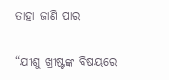ତାହା ଜାଣି ପାର

“ଯୀଶୁ ଖ୍ରୀଷ୍ଟଙ୍କ ବିଷୟରେ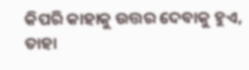କିପରି କାହାକୁ ଉତ୍ତର ଦେବାକୁ ହୁଏ, ତାହା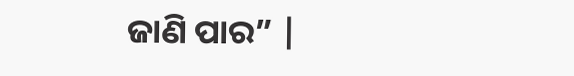ଜାଣି ପାର” |